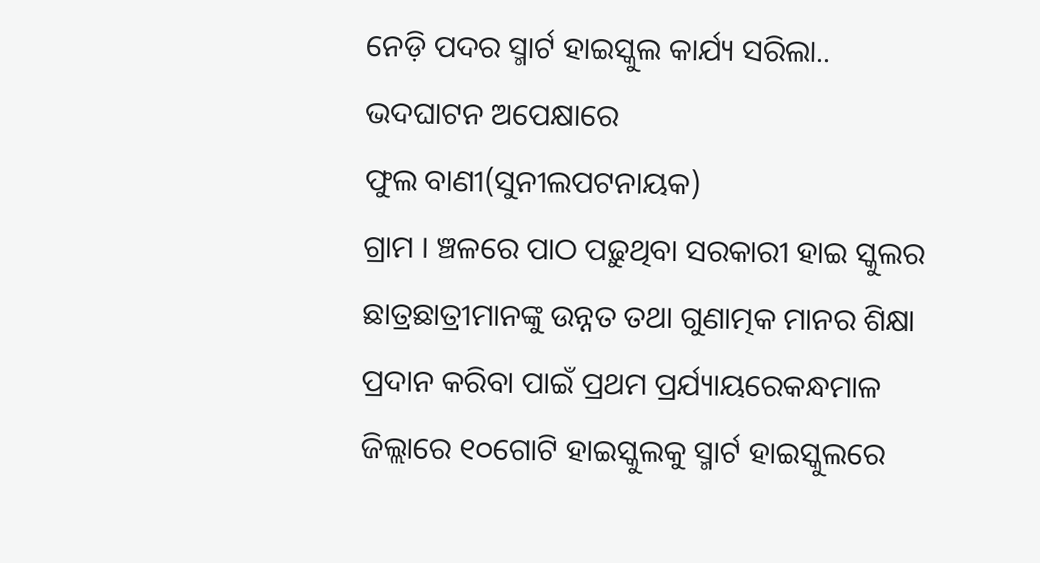ନେଡ଼ି ପଦର ସ୍ମାର୍ଟ ହାଇସ୍କୁଲ କାର୍ଯ୍ୟ ସରିଲା.. ଭଦଘାଟନ ଅପେକ୍ଷାରେ
ଫୁଲ ବାଣୀ(ସୁନୀଲପଟନାୟକ)
ଗ୍ରାମ । ଞ୍ଚଳରେ ପାଠ ପଢ଼ୁଥିବା ସରକାରୀ ହାଇ ସ୍କୁଲର ଛାତ୍ରଛାତ୍ରୀମାନଙ୍କୁ ଉନ୍ନତ ତଥା ଗୁଣାତ୍ମକ ମାନର ଶିକ୍ଷା ପ୍ରଦାନ କରିବା ପାଇଁ ପ୍ରଥମ ପ୍ରର୍ଯ୍ୟାୟରେକନ୍ଧମାଳ ଜିଲ୍ଲାରେ ୧୦ଗୋଟି ହାଇସ୍କୁଲକୁ ସ୍ମାର୍ଟ ହାଇସ୍କୁଲରେ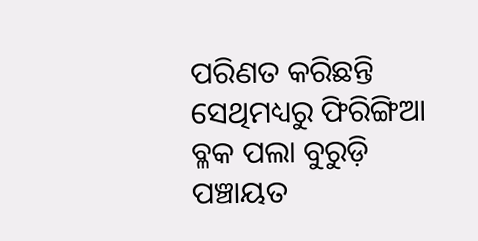ପରିଣତ କରିଛନ୍ତି ସେଥିମଧ୍ୟରୁ ଫିରିଙ୍ଗିଆ ବ୍ଳକ ପଲା ବୁରୁଡ଼ି ପଞ୍ଚାୟତ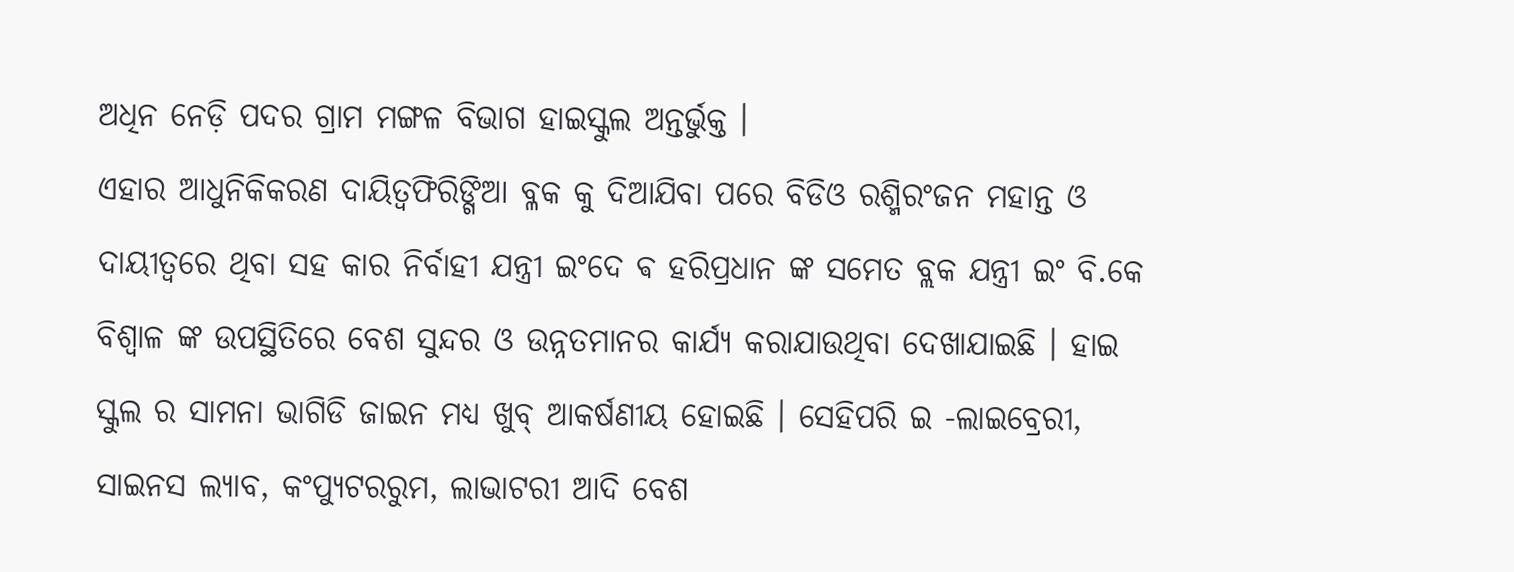ଅଧିନ ନେଡ଼ି ପଦର ଗ୍ରାମ ମଙ୍ଗଳ ବିଭାଗ ହାଇସ୍କୁଲ ଅନ୍ତର୍ଭୁକ୍ତ ।
ଏହାର ଆଧୁନିକିକରଣ ଦାୟିତ୍ଵଫିରିଙ୍ଗିଆ ବ୍ଳକ କୁ ଦିଆଯିବା ପରେ ବିଡିଓ ରଶ୍ମିରଂଜନ ମହାନ୍ତ ଓ ଦାୟୀତ୍ଵରେ ଥିବା ସହ କାର ନିର୍ବାହୀ ଯନ୍ତ୍ରୀ ଇଂଦେ ଵ ହରିପ୍ରଧାନ ଙ୍କ ସମେତ ବ୍ଲକ ଯନ୍ତ୍ରୀ ଇଂ ବି.କେ ବିଶ୍ଵାଳ ଙ୍କ ଉପସ୍ଥିତିରେ ବେଶ ସୁନ୍ଦର ଓ ଉନ୍ନତମାନର କାର୍ଯ୍ୟ କରାଯାଉଥିବା ଦେଖାଯାଇଛି । ହାଇ ସ୍କୁଲ ର ସାମନା ଭାଗିଡି ଜାଇନ ମଧ୍ୟ ଖୁବ୍ ଆକର୍ଷଣୀୟ ହୋଇଛି । ସେହିପରି ଇ -ଲାଇବ୍ରେରୀ, ସାଇନସ ଲ୍ୟାବ, କଂପ୍ୟୁଟରରୁମ, ଲାଭାଟରୀ ଆଦି ବେଶ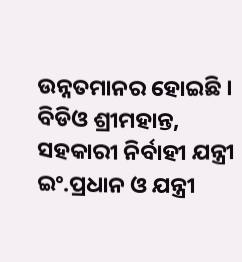ଉନ୍ନତମାନର ହୋଇଛି । ବିଡିଓ ଶ୍ରୀମହାନ୍ତ, ସହକାରୀ ନିର୍ବାହୀ ଯନ୍ତ୍ରୀ ଇଂ.ପ୍ରଧାନ ଓ ଯନ୍ତ୍ରୀ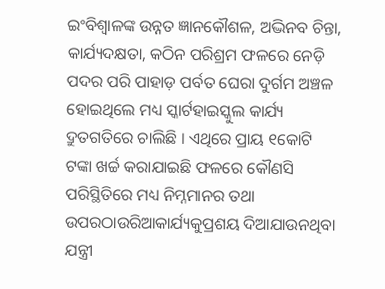ଇଂବିଶ୍ଵାଳଙ୍କ ଉନ୍ନତ ଜ୍ଞାନକୌଶଳ, ଅଦ୍ଭିନବ ଚିନ୍ତା, କାର୍ଯ୍ୟଦକ୍ଷତା, କଠିନ ପରିଶ୍ରମ ଫଳରେ ନେଡ଼ି ପଦର ପରି ପାହାଡ଼ ପର୍ବତ ଘେରା ଦୁର୍ଗମ ଅଞ୍ଚଳ ହୋଇଥିଲେ ମଧ୍ୟ ସ୍କାର୍ଟହାଇସ୍କୁଲ କାର୍ଯ୍ୟ ଦ୍ରୁତଗତିରେ ଚାଲିଛି । ଏଥିରେ ପ୍ରାୟ ୧କୋଟି
ଟଙ୍କା ଖର୍ଚ୍ଚ କରାଯାଇଛି ଫଳରେ କୌଣସି ପରିସ୍ଥିତିରେ ମଧ୍ୟ ନିମ୍ନମାନର ତଥା ଉପରଠାଉରିଆକାର୍ଯ୍ୟକୁପ୍ରଶୟ ଦିଆଯାଉନଥିବା ଯନ୍ତ୍ରୀ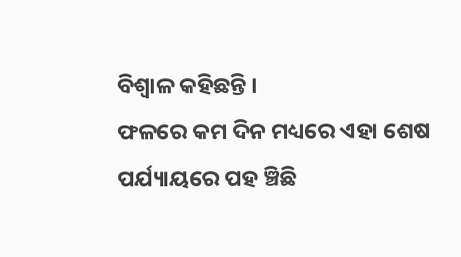ବିଶ୍ଵାଳ କହିଛନ୍ତି ।
ଫଳରେ କମ ଦିନ ମଧ୍ୟରେ ଏହା ଶେଷ ପର୍ଯ୍ୟାୟରେ ପହ ଞ୍ଚିଛି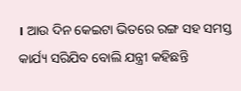। ଆଉ ଦିନ କେଇଟା ଭିତରେ ରଙ୍ଗ ସହ ସମସ୍ତ କାର୍ଯ୍ୟ ସରିଯିବ ବୋଲି ଯନ୍ତ୍ରୀ କହିଛନ୍ତି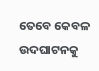ତେବେ କେବଳ ଉଦଘାଟନକୁ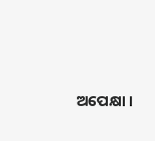ଅପେକ୍ଷା ।